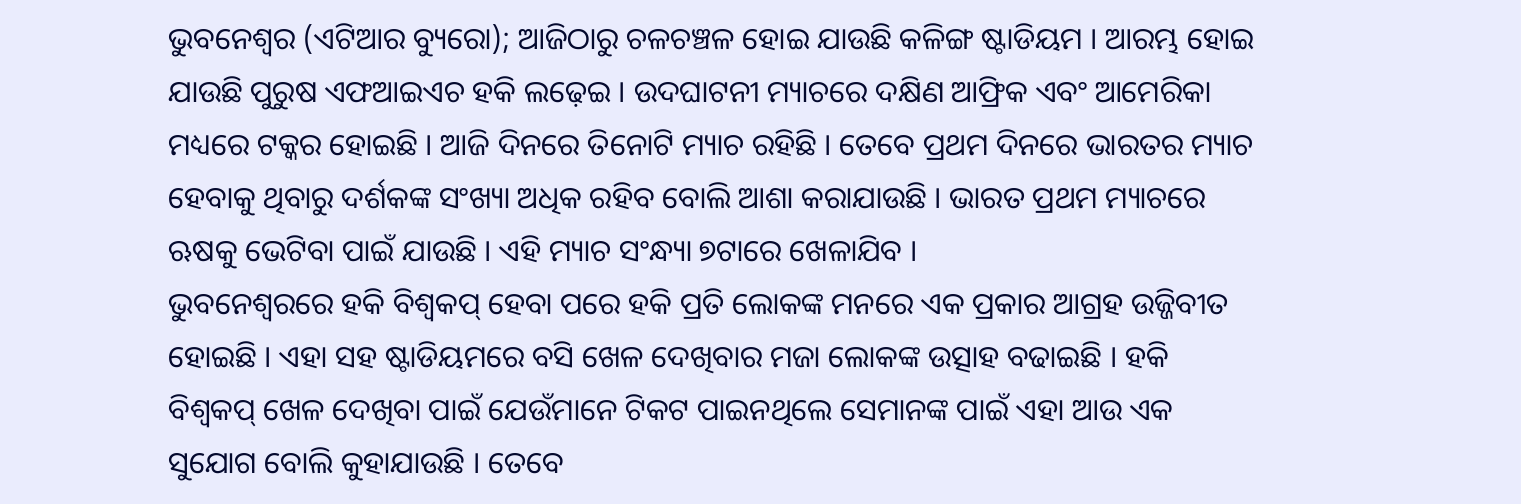ଭୁବନେଶ୍ୱର (ଏଟିଆର ବ୍ୟୁରୋ); ଆଜିଠାରୁ ଚଳଚଞ୍ଚଳ ହୋଇ ଯାଉଛି କଳିଙ୍ଗ ଷ୍ଟାଡିୟମ । ଆରମ୍ଭ ହୋଇ ଯାଉଛି ପୁରୁଷ ଏଫଆଇଏଚ ହକି ଲଢ଼େଇ । ଉଦଘାଟନୀ ମ୍ୟାଚରେ ଦକ୍ଷିଣ ଆଫ୍ରିକ ଏବଂ ଆମେରିକା ମଧ୍ୟରେ ଟକ୍କର ହୋଇଛି । ଆଜି ଦିନରେ ତିନୋଟି ମ୍ୟାଚ ରହିଛି । ତେବେ ପ୍ରଥମ ଦିନରେ ଭାରତର ମ୍ୟାଚ ହେବାକୁ ଥିବାରୁ ଦର୍ଶକଙ୍କ ସଂଖ୍ୟା ଅଧିକ ରହିବ ବୋଲି ଆଶା କରାଯାଉଛି । ଭାରତ ପ୍ରଥମ ମ୍ୟାଚରେ ଋଷକୁ ଭେଟିବା ପାଇଁ ଯାଉଛି । ଏହି ମ୍ୟାଚ ସଂନ୍ଧ୍ୟା ୭ଟାରେ ଖେଳାଯିବ ।
ଭୁବନେଶ୍ୱରରେ ହକି ବିଶ୍ୱକପ୍ ହେବା ପରେ ହକି ପ୍ରତି ଲୋକଙ୍କ ମନରେ ଏକ ପ୍ରକାର ଆଗ୍ରହ ଉଜ୍ଜିବୀତ ହୋଇଛି । ଏହା ସହ ଷ୍ଟାଡିୟମରେ ବସି ଖେଳ ଦେଖିବାର ମଜା ଲୋକଙ୍କ ଉତ୍ସାହ ବଢାଇଛି । ହକି ବିଶ୍ୱକପ୍ ଖେଳ ଦେଖିବା ପାଇଁ ଯେଉଁମାନେ ଟିକଟ ପାଇନଥିଲେ ସେମାନଙ୍କ ପାଇଁ ଏହା ଆଉ ଏକ ସୁଯୋଗ ବୋଲି କୁହାଯାଉଛି । ତେବେ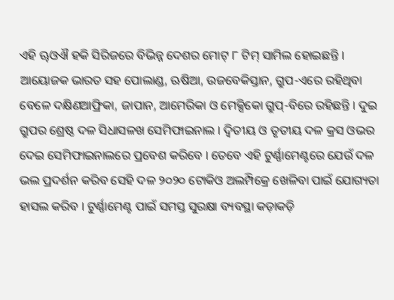ଏହି ୠଓଐ ହକି ସିରିଜରେ ବିଭିନ୍ନ ଦେଶର ମୋଟ୍ ୮ ଟିମ୍ ସାମିଲ ହୋଇଛନ୍ତି ।
ଆୟୋଜକ ଭାରତ ସହ ପୋଲାଣ୍ଡ, ଋଷିଆ, ଉଜବେକିସ୍ତାନ, ଗ୍ରୁପ-ଏରେ ରହିଥିବା ବେଳେ ଦକ୍ଷିଣଆଫ୍ରିକା, ଜାପାନ, ଆମେରିକା ଓ ମେକ୍ସିକୋ ଗ୍ରୁପ୍-ବିରେ ରହିଛନ୍ତି । ଦୁଇ ଗ୍ରୁପର ଶ୍ରେଷ୍ଠ ଦଳ ସିଧାସଳଖ ସେମିଫାଇନାଲ । ଦ୍ୱିତୀୟ ଓ ତୃତୀୟ ଦଳ କ୍ରସ ଓଭର ଦେଇ ସେମିଫାଇନାଲରେ ପ୍ରବେଶ କରିବେ । ତେବେ ଏହି ଟୁର୍ଣ୍ଣାମେଣ୍ଟରେ ଯେଉଁ ଦଳ ଭଲ ପ୍ରଦର୍ଶନ କରିବ ସେହି ଦଳ ୨୦୨୦ ଟୋକିଓ ଅଲମ୍ପିକ୍ରେ ଖେଳିବା ପାଇଁ ଯୋଗ୍ୟତା ହାସଲ କରିବ । ଟୁର୍ଣ୍ଣାମେଣ୍ଟ ପାଇଁ ସମସ୍ତ ସୁରକ୍ଷା ବ୍ୟବସ୍ଥା କଡ଼ାକଡ଼ି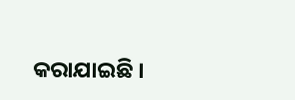କରାଯାଇଛି ।